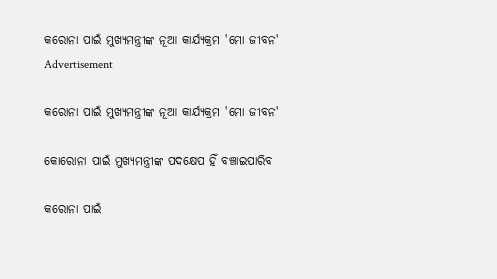କରୋନା ପାଇଁ ମୁଖ୍ୟମନ୍ତ୍ରୀଙ୍କ ନୂଆ କାର୍ଯ୍ୟକ୍ରମ 'ମୋ ଜୀବନ'
Advertisement

କରୋନା ପାଇଁ ମୁଖ୍ୟମନ୍ତ୍ରୀଙ୍କ ନୂଆ କାର୍ଯ୍ୟକ୍ରମ 'ମୋ ଜୀବନ'

କୋରୋନା ପାଇଁ ମୁଖ୍ୟମନ୍ତ୍ରୀଙ୍କ ପଦକ୍ଷେପ ହିଁ ବଞ୍ଚାଇପାରିବ

କରୋନା ପାଇଁ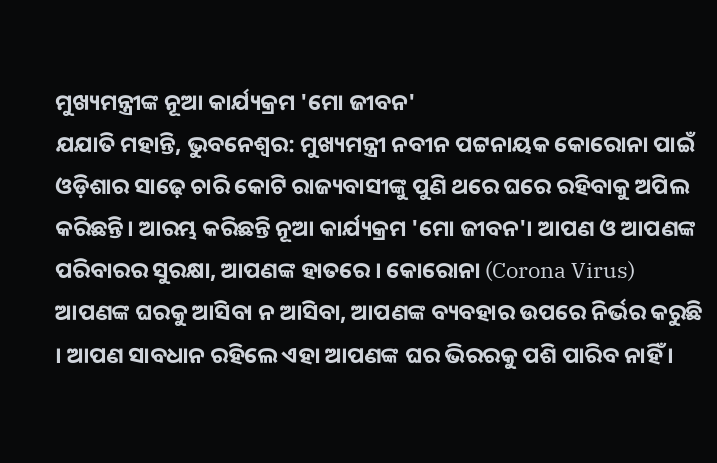ମୁଖ୍ୟମନ୍ତ୍ରୀଙ୍କ ନୂଆ କାର୍ଯ୍ୟକ୍ରମ 'ମୋ ଜୀବନ'
ଯଯାତି ମହାନ୍ତି, ଭୁବନେଶ୍ୱର: ମୁଖ୍ୟମନ୍ତ୍ରୀ ନବୀନ ପଟ୍ଟନାୟକ କୋରୋନା ପାଇଁ ଓଡ଼ିଶାର ସାଢ଼େ ଚାରି କୋଟି ରାଜ୍ୟବାସୀଙ୍କୁ ପୁଣି ଥରେ ଘରେ ରହିବାକୁ ଅପିଲ କରିଛନ୍ତି। ଆରମ୍ଭ କରିଛନ୍ତି ନୂଆ କାର୍ଯ୍ୟକ୍ରମ 'ମୋ ଜୀବନ'। ଆପଣ ଓ ଆପଣଙ୍କ ପରିବାରର ସୁରକ୍ଷା, ଆପଣଙ୍କ ହାତରେ । କୋରୋନା (Corona Virus) ଆପଣଙ୍କ ଘରକୁ ଆସିବା ନ ଆସିବା, ଆପଣଙ୍କ ବ୍ୟବହାର ଉପରେ ନିର୍ଭର କରୁଛି । ଆପଣ ସାବଧାନ ରହିଲେ ଏହା ଆପଣଙ୍କ ଘର ଭିରରକୁ ପଶି ପାରିବ ନାହିଁ ।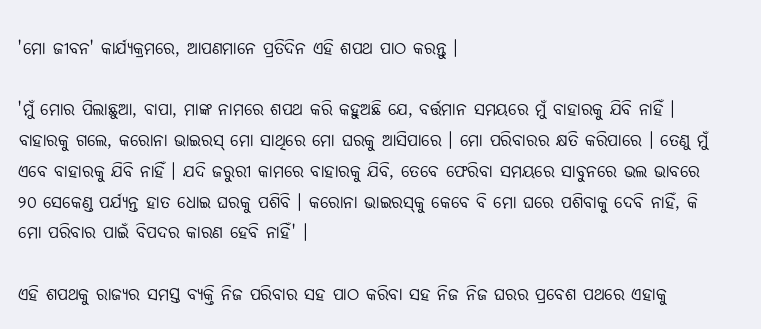'ମୋ ଜୀବନ' କାର୍ଯ୍ୟକ୍ରମରେ, ଆପଣମାନେ ପ୍ରତିଦିନ ଏହି ଶପଥ ପାଠ କରନ୍ତୁ ।

'ମୁଁ ମୋର ପିଲାଛୁଆ, ବାପା, ମାଙ୍କ ନାମରେ ଶପଥ କରି କହୁଅଛି ଯେ, ବର୍ତ୍ତମାନ ସମୟରେ ମୁଁ ବାହାରକୁ ଯିବି ନାହିଁ । ବାହାରକୁ ଗଲେ, କରୋନା ଭାଇରସ୍‌ ମୋ ସାଥିରେ ମୋ ଘରକୁ ଆସିପାରେ । ମୋ ପରିବାରର କ୍ଷତି କରିପାରେ । ତେଣୁ ମୁଁ ଏବେ ବାହାରକୁ ଯିବି ନାହିଁ । ଯଦି ଜରୁରୀ କାମରେ ବାହାରକୁ ଯିବି, ତେବେ ଫେରିବା ସମୟରେ ସାବୁନରେ ଭଲ ଭାବରେ ୨୦ ସେକେଣ୍ଡ ପର୍ଯ୍ୟନ୍ତ ହାତ ଧୋଇ ଘରକୁ ପଶିବି । କରୋନା ଭାଇରସ୍‌କୁ କେବେ ବି ମୋ ଘରେ ପଶିବାକୁ ଦେବି ନାହିଁ, କି ମୋ ପରିବାର ପାଇଁ ବିପଦର କାରଣ ହେବି ନାହିଁ' ।

ଏହି ଶପଥକୁ ରାଜ୍ୟର ସମସ୍ତ ବ୍ୟକ୍ତି ନିଜ ପରିବାର ସହ ପାଠ କରିବା ସହ ନିଜ ନିଜ ଘରର ପ୍ରବେଶ ପଥରେ ଏହାକୁ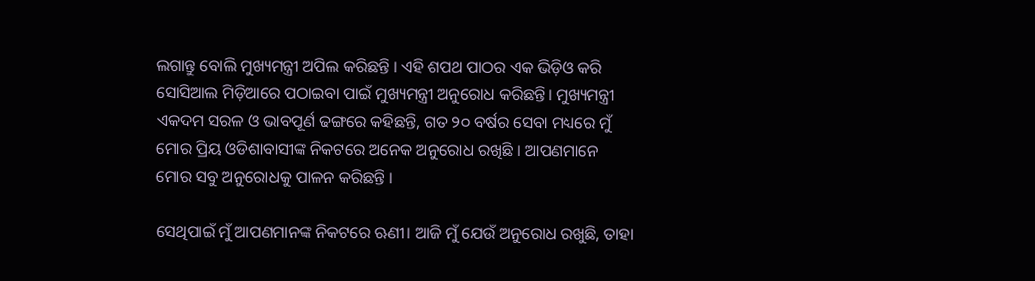ଲଗାନ୍ତୁ ବୋଲି ମୁଖ୍ୟମନ୍ତ୍ରୀ ଅପିଲ କରିଛନ୍ତି । ଏହି ଶପଥ ପାଠର ଏକ ଭିଡ଼ିଓ କରି ସୋସିଆଲ ମିଡ଼ିଆରେ ପଠାଇବା ପାଇଁ ମୁଖ୍ୟମନ୍ତ୍ରୀ ଅନୁରୋଧ କରିଛନ୍ତି। ମୁଖ୍ୟମନ୍ତ୍ରୀ ଏକଦମ ସରଳ ଓ ଭାବପୂର୍ଣ ଢଙ୍ଗରେ କହିଛନ୍ତି, ଗତ ୨୦ ବର୍ଷର ସେବା ମଧ୍ୟରେ ମୁଁ ମୋର ପ୍ରିୟ ଓଡିଶାବାସୀଙ୍କ ନିକଟରେ ଅନେକ ଅନୁରୋଧ ରଖିଛି । ଆପଣମାନେ ମୋର ସବୁ ଅନୁରୋଧକୁ ପାଳନ କରିଛନ୍ତି ।

ସେଥିପାଇଁ ମୁଁ ଆପଣମାନଙ୍କ ନିକଟରେ ଋଣୀ। ଆଜି ମୁଁ ଯେଉଁ ଅନୁରୋଧ ରଖୁଛି, ତାହା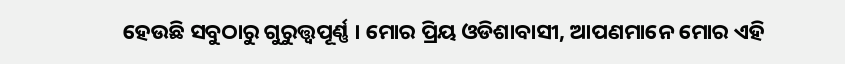ହେଉଛି ସବୁଠାରୁ ଗୁରୁତ୍ତ୍ବପୂର୍ଣ୍ଣ । ମୋର ପ୍ରିୟ ଓଡିଶାବାସୀ, ଆପଣମାନେ ମୋର ଏହି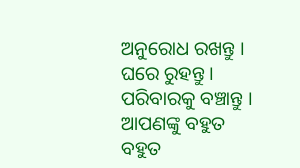ଅନୁରୋଧ ରଖନ୍ତୁ । ଘରେ ରୁହନ୍ତୁ । ପରିବାରକୁ ବଞ୍ଚାନ୍ତୁ । ଆପଣଙ୍କୁ ବହୁତ ବହୁତ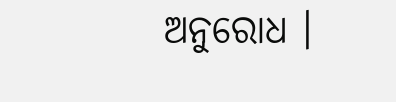ଅନୁରୋଧ ।